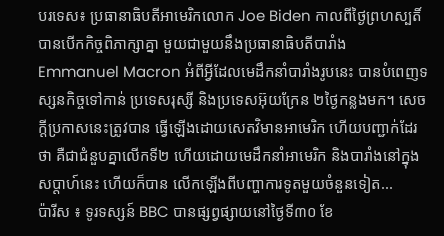បរទេស៖ ប្រធានាធិបតីអាមេរិកលោក Joe Biden កាលពីថ្ងៃព្រហស្បតិ៍ បានបើកកិច្ចពិភាក្សាគ្នា មួយជាមួយនឹងប្រធានាធិបតីបារាំង Emmanuel Macron អំពីអ្វីដែលមេដឹកនាំបារាំងរូបនេះ បានបំពេញទស្សនកិច្ចទៅកាន់ ប្រទេសរុស្សី និងប្រទេសអ៊ុយក្រែន ២ថ្ងៃកន្លងមក។ សេចក្តីប្រកាសនេះត្រូវបាន ធ្វើឡើងដោយសេតវិមានអាមេរិក ហើយបញ្ជាក់ដែរថា គឺជាជំនួបគ្នាលើកទី២ ហើយដោយមេដឹកនាំអាមេរិក និងបារាំងនៅក្នុងសប្តាហ៍នេះ ហើយក៏បាន លើកឡើងពីបញ្ហាការទូតមួយចំនួនទៀត...
ប៉ារីស ៖ ទូរទស្សន៍ BBC បានផ្សព្វផ្សាយនៅថ្ងៃទី៣០ ខែ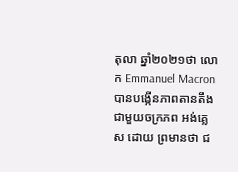តុលា ឆ្នាំ២០២១ថា លោក Emmanuel Macron បានបង្កើនភាពតានតឹង ជាមួយចក្រភព អង់គ្លេស ដោយ ព្រមានថា ជ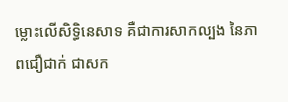ម្លោះលើសិទ្ធិនេសាទ គឺជាការសាកល្បង នៃភាពជឿជាក់ ជាសក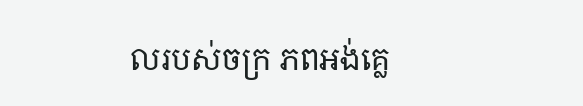លរបស់ចក្រ ភពអង់គ្លេ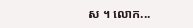ស ។ លោក...